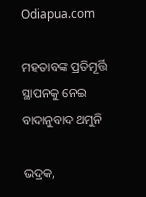Odiapua.com

ମହତାବଙ୍କ ପ୍ରତିମୂର୍ତ୍ତି ସ୍ଥାପନକୁ ନେଇ ବାଦାନୁବାଦ ଥମୁନି

ଭଦ୍ରକ,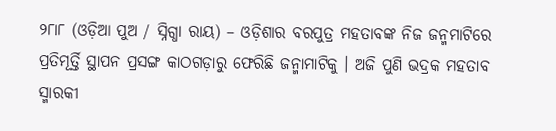୨୮ା୮ (ଓଡ଼ିଆ ପୁଅ / ସ୍ନିଗ୍ଧା ରାୟ) – ଓଡ଼ିଶାର ବରପୁତ୍ର ମହତାବଙ୍କ ନିଜ ଜନ୍ମମାଟିରେ ପ୍ରତିମୂର୍ତ୍ତି ସ୍ଥାପନ ପ୍ରସଙ୍ଗ କାଠଗଡ଼ାରୁ ଫେରିଛି ଜନ୍ମାମାଟିକୁ । ଅଜି ପୁଣି ଭଦ୍ରକ ମହତାବ ସ୍ମାରକୀ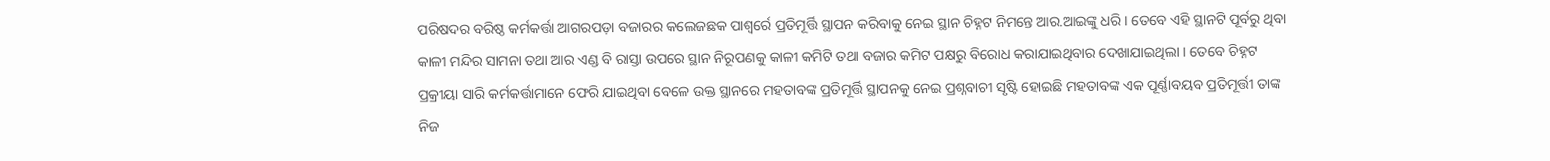ପରିଷଦର ବରିଷ୍ଠ କର୍ମକର୍ତ୍ତା ଆଗରପଡ଼ା ବଜାରର କଲେଜଛକ ପାଶ୍ୱର୍ରେ ପ୍ରତିମୂର୍ତ୍ତି ସ୍ଥାପନ କରିବାକୁ ନେଇ ସ୍ଥାନ ଚିହ୍ନଟ ନିମନ୍ତେ ଆର.ଆଇଙ୍କୁ ଧରି । ତେବେ ଏହି ସ୍ଥାନଟି ପୂର୍ବରୁ ଥିବା କାଳୀ ମନ୍ଦିର ସାମନା ତଥା ଆର ଏଣ୍ଡ ବି ରାସ୍ତା ଉପରେ ସ୍ଥାନ ନିରୂପଣକୁ କାଳୀ କମିଟି ତଥା ବଜାର କମିଟ ପକ୍ଷରୁ ବିରୋଧ କରାଯାଇଥିବାର ଦେଖାଯାଇଥିଲା । ତେବେ ଚିହ୍ନଟ ପ୍ରକ୍ରୀୟା ସାରି କର୍ମକର୍ତ୍ତାମାନେ ଫେରି ଯାଇଥିବା ବେଳେ ଉକ୍ତ ସ୍ଥାନରେ ମହତାବଙ୍କ ପ୍ରତିମୂର୍ତ୍ତି ସ୍ଥାପନକୁ ନେଇ ପ୍ରଶ୍ନବାଚୀ ସୃଷ୍ଟି ହୋଇଛି ମହତାବଙ୍କ ଏକ ପୂର୍ଣ୍ଣାବୟବ ପ୍ରତିମୂର୍ତ୍ତୀ ତାଙ୍କ ନିଜ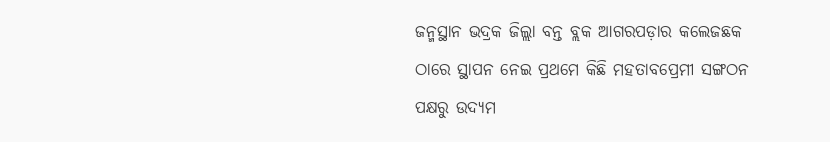ଜନ୍ମସ୍ଥାନ ଭଦ୍ରକ ଜିଲ୍ଲା ବନ୍ତ ବ୍ଲକ ଆଗରପଡ଼ାର କଲେଜଛକ ଠାରେ ସ୍ଥାପନ ନେଇ ପ୍ରଥମେ କିଛି ମହତାବପ୍ରେମୀ ସଙ୍ଗଠନ ପକ୍ଷରୁ ଉଦ୍ୟମ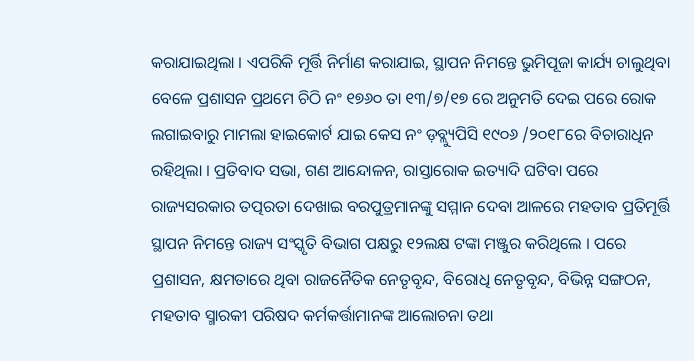କରାଯାଇଥିଲା । ଏପରିକି ମୂର୍ତ୍ତି ନିର୍ମାଣ କରାଯାଇ, ସ୍ଥାପନ ନିମନ୍ତେ ଭୁମିପୂଜା କାର୍ଯ୍ୟ ଚାଲୁଥିବା ବେଳେ ପ୍ରଶାସନ ପ୍ରଥମେ ଚିଠି ନଂ ୧୭୬୦ ତା ୧୩/୭/୧୭ ରେ ଅନୁମତି ଦେଇ ପରେ ରୋକ ଲଗାଇବାରୁ ମାମଲା ହାଇକୋର୍ଟ ଯାଇ କେସ ନଂ ଡ଼ବ୍ଲ୍ୟୁପିସି ୧୯୦୬ /୨୦୧୮ରେ ବିଚାରାଧିନ ରହିଥିଲା । ପ୍ରତିବାଦ ସଭା, ଗଣ ଆନ୍ଦୋଳନ, ରାସ୍ତାରୋକ ଇତ୍ୟାଦି ଘଟିବା ପରେ ରାଜ୍ୟସରକାର ତତ୍ପରତା ଦେଖାଇ ବରପୁତ୍ରମାନଙ୍କୁ ସମ୍ମାନ ଦେବା ଆଳରେ ମହତାବ ପ୍ରତିମୂର୍ତ୍ତି ସ୍ଥାପନ ନିମନ୍ତେ ରାଜ୍ୟ ସଂସ୍କୃତି ବିଭାଗ ପକ୍ଷରୁ ୧୨ଲକ୍ଷ ଟଙ୍କା ମଞ୍ଜୁର କରିଥିଲେ । ପରେ ପ୍ରଶାସନ, କ୍ଷମତାରେ ଥିବା ରାଜନୈତିକ ନେତୃବୃନ୍ଦ, ବିରୋଧି ନେତୃବୃନ୍ଦ, ବିଭିନ୍ନ ସଙ୍ଗଠନ, ମହତାବ ସ୍ମାରକୀ ପରିଷଦ କର୍ମକର୍ତ୍ତାମାନଙ୍କ ଆଲୋଚନା ତଥା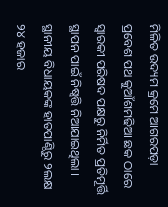ମିଳିତ ଉଦ୍ୟମ କ୍ରମେ ଆଗରପଡ଼ା ପ୍ରବେଶ ପଥ କୁଆଁଶମଢିଆ ଛକ ଠାରେ ସ୍ୱାରକୀ ପରିଷଦ ପକ୍ଷରୁ ନିର୍ମିତ ପ୍ରତିମୂର୍ତ୍ତି ସ୍ଥାପନ ପାଇଁ ନିଷ୍ୱତ୍ତି ନିଆଯାଇଥିଲା । ସ୍ଥାନୀୟ ବିଧାୟକଙ୍କ ହାତପାଣ୍ଠିରୁ ୨ଲକ୍ଷ ୨୪ ହଜାର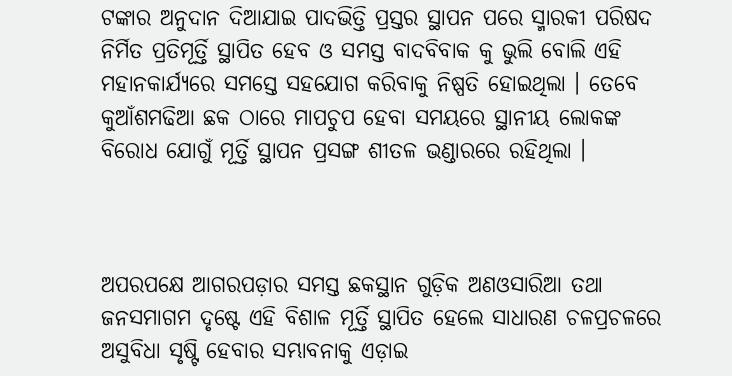ଟଙ୍କାର ଅନୁଦାନ ଦିଆଯାଇ ପାଦଭିତ୍ତି ପ୍ରସ୍ତର ସ୍ଥାପନ ପରେ ସ୍ମାରକୀ ପରିଷଦ ନିର୍ମିତ ପ୍ରତିମୂର୍ତ୍ତି ସ୍ଥାପିତ ହେବ ଓ ସମସ୍ତ ବାଦବିବାକ କୁ ଭୁଲି ବୋଲି ଏହି ମହାନକାର୍ଯ୍ୟରେ ସମସ୍ତେ ସହଯୋଗ କରିବାକୁ ନିଷ୍ପତି ହୋଇଥିଲା । ତେବେ କୁଆଁଶମଢିଆ ଛକ ଠାରେ ମାପଚୁପ ହେବା ସମୟରେ ସ୍ଥାନୀୟ ଲୋକଙ୍କ ବିରୋଧ ଯୋଗୁଁ ମୂର୍ତ୍ତି ସ୍ଥାପନ ପ୍ରସଙ୍ଗ ଶୀତଳ ଭଣ୍ଡାରରେ ରହିଥିଲା ।



ଅପରପକ୍ଷେ ଆଗରପଡ଼ାର ସମସ୍ତ ଛକସ୍ଥାନ ଗୁଡ଼ିକ ଅଣଓସାରିଆ ତଥା ଜନସମାଗମ ଦୃଷ୍ଟେ ଏହି ବିଶାଳ ମୂର୍ତ୍ତି ସ୍ଥାପିତ ହେଲେ ସାଧାରଣ ଚଳପ୍ରଚଳରେ ଅସୁବିଧା ସୃଷ୍ଟି ହେବାର ସମ୍ଭାବନାକୁ ଏଡ଼ାଇ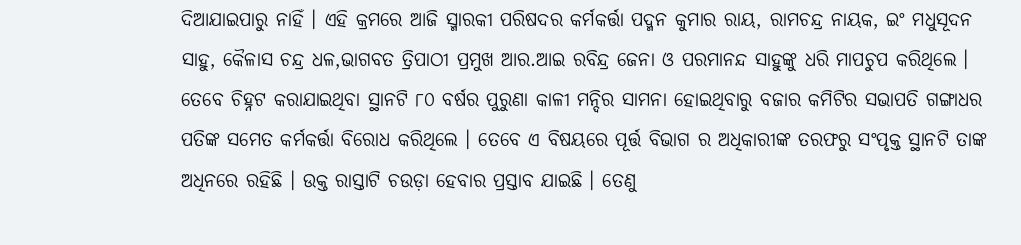ଦିଆଯାଇପାରୁ ନାହିଁ । ଏହି କ୍ରମରେ ଆଜି ସ୍ମାରକୀ ପରିଷଦର କର୍ମକର୍ତ୍ତା ପଦ୍ମନ କୁମାର ରାୟ, ରାମଚନ୍ଦ୍ର ନାୟକ, ଇଂ ମଧୁସୂଦନ ସାହୁ, କୈଳାସ ଚନ୍ଦ୍ର ଧଳ,ଭାଗବତ ତ୍ରିପାଠୀ ପ୍ରମୁଖ ଆର.ଆଇ ରବିନ୍ଦ୍ର ଜେନା ଓ ପରମାନନ୍ଦ ସାହୁଙ୍କୁ ଧରି ମାପଚୁପ କରିଥିଲେ । ତେବେ ଚିହ୍ନଟ କରାଯାଇଥିବା ସ୍ଥାନଟି ୮୦ ବର୍ଷର ପୁରୁଣା କାଳୀ ମନ୍ଦିର ସାମନା ହୋଇଥିବାରୁ ବଜାର କମିଟିର ସଭାପତି ଗଙ୍ଗାଧର ପତିଙ୍କ ସମେତ କର୍ମକର୍ତ୍ତା ବିରୋଧ କରିଥିଲେ । ତେବେ ଏ ବିଷୟରେ ପୂର୍ତ୍ତ ବିଭାଗ ର ଅଧିକାରୀଙ୍କ ତରଫରୁ ସଂପୃକ୍ତ ସ୍ଥାନଟି ତାଙ୍କ ଅଧିନରେ ରହିଛି । ଉକ୍ତ ରାସ୍ତାଟି ଚଉଡ଼ା ହେବାର ପ୍ରସ୍ତାବ ଯାଇଛି । ତେଣୁ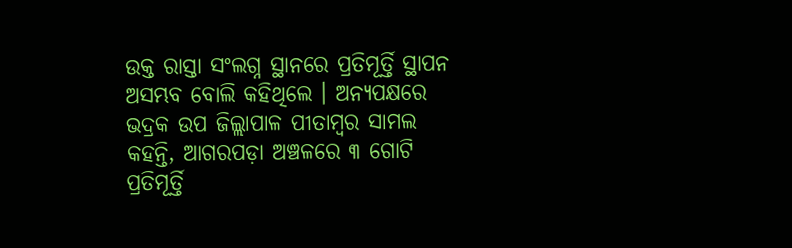ଉକ୍ତ ରାସ୍ତା ସଂଲଗ୍ନ ସ୍ଥାନରେ ପ୍ରତିମୂର୍ତ୍ତି ସ୍ଥାପନ ଅସମ୍ଭବ ବୋଲି କହିଥିଲେ । ଅନ୍ୟପକ୍ଷରେ ଭଦ୍ରକ ଉପ ଜିଲ୍ଲାପାଳ ପୀତାମ୍ବର ସାମଲ କହନ୍ତି, ଆଗରପଡ଼ା ଅଞ୍ଚଳରେ ୩ ଗୋଟି ପ୍ରତିମୂର୍ତ୍ତି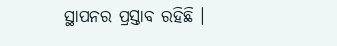ସ୍ଥାପନର ପ୍ରସ୍ତାବ ରହିଛି ।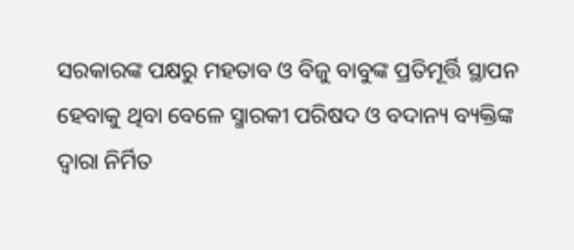ସରକାରଙ୍କ ପକ୍ଷରୁ ମହତାବ ଓ ବିଜୁ ବାବୁଙ୍କ ପ୍ରତିମୂର୍ତ୍ତି ସ୍ଥାପନ ହେବାକୁ ଥିବା ବେଳେ ସ୍ମାରକୀ ପରିଷଦ ଓ ବଦାନ୍ୟ ବ୍ୟକ୍ତିଙ୍କ ଦ୍ୱାରା ନିର୍ମିତ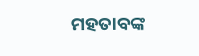ମହତାବଙ୍କ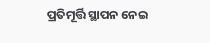ପ୍ରତିମୂର୍ତ୍ତି ସ୍ଥାପନ ନେଇ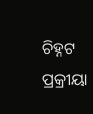ଚିହ୍ନଟ ପ୍ରକ୍ରୀୟା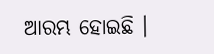ଆରମ୍ଭ ହୋଇଛି ।